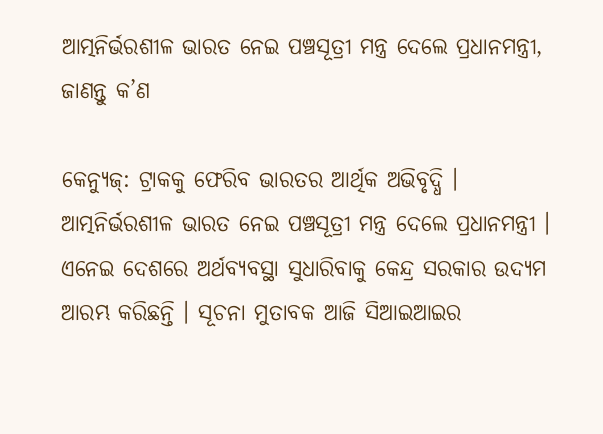ଆତ୍ମନିର୍ଭରଶୀଳ ଭାରତ ନେଇ ପଞ୍ଚସୂତ୍ରୀ ମନ୍ତ୍ର ଦେଲେ ପ୍ରଧାନମନ୍ତ୍ରୀ, ଜାଣନ୍ତୁ କ’ଣ

କେନ୍ଯୁଜ୍: ଟ୍ରାକକୁ ଫେରିବ ଭାରତର ଆର୍ଥିକ ଅଭିବୃଦ୍ଧି । ଆତ୍ମନିର୍ଭରଶୀଳ ଭାରତ ନେଇ ପଞ୍ଚସୂତ୍ରୀ ମନ୍ତ୍ର ଦେଲେ ପ୍ରଧାନମନ୍ତ୍ରୀ । ଏନେଇ ଦେଶରେ ଅର୍ଥବ୍ୟବସ୍ଥା ସୁଧାରିବାକୁ କେନ୍ଦ୍ର ସରକାର ଉଦ୍ୟମ ଆରମ୍ଭ କରିଛନ୍ତି । ସୂଚନା ମୁତାବକ ଆଜି ସିଆଇଆଇର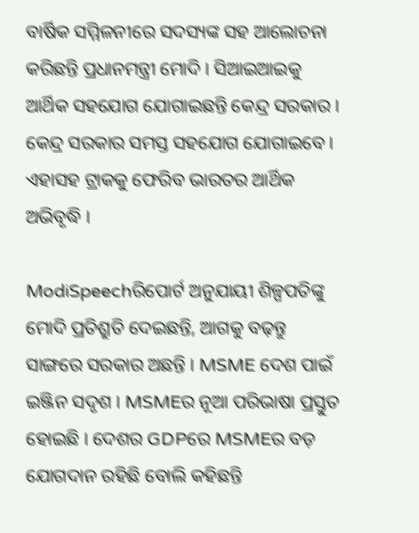ବାର୍ଷିକ ସମ୍ମିଳନୀରେ ସଦସ୍ୟଙ୍କ ସହ ଆଲୋଚନା କରିଛନ୍ତି ପ୍ରଧାନମନ୍ତ୍ରୀ ମୋଦି । ସିଆଇଆଇକୁ ଆର୍ଥିକ ସହଯୋଗ ଯୋଗାଇଛନ୍ତି କେନ୍ଦ୍ର ସରକାର । କେନ୍ଦ୍ର ସରକାର ସମସ୍ତ ସହଯୋଗ ଯୋଗାଇବେ । ଏହାସହ ଟ୍ରାକକୁ ଫେରିବ ଭାରତର ଆର୍ଥିକ ଅଭିବୃଦ୍ଧି ।

ModiSpeechରିପୋର୍ଟ ଅନୁଯାୟୀ ଶିଳ୍ପପତିଙ୍କୁ ମୋଦି ପ୍ରତିଶ୍ରୁତି ଦେଇଛନ୍ତି, ଆଗକୁ ବଢ଼ନ୍ତୁ ସାଙ୍ଗରେ ସରକାର ଅଛନ୍ତି । MSME ଦେଶ ପାଇଁ ଇଞ୍ଜିନ ସଦୃଶ । MSMEର ନୂଆ ପରିଭାଷା ପ୍ରସ୍ତୁତ ହୋଇଛି । ଦେଶର GDPରେ MSMEର ବଡ଼ ଯୋଗଦାନ ରହିଛି ବୋଲି କହିଛନ୍ତି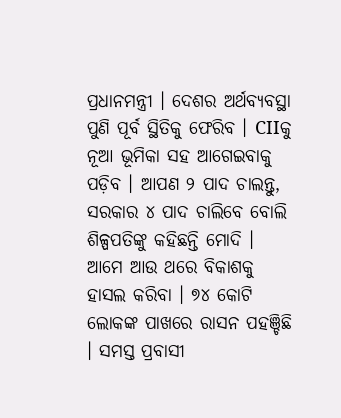ପ୍ରଧାନମନ୍ତ୍ରୀ । ଦେଶର ଅର୍ଥବ୍ୟବସ୍ଥା ପୁଣି ପୂର୍ବ ସ୍ଥିତିକୁ ଫେରିବ । CIIକୁ ନୂଆ ଭୂମିକା ସହ ଆଗେଇବାକୁ ପଡ଼ିବ । ଆପଣ ୨ ପାଦ ଚାଲନ୍ତୁ, ସରକାର ୪ ପାଦ ଚାଲିବେ ବୋଲି ଶିଳ୍ପପତିଙ୍କୁ କହିଛନ୍ତି ମୋଦି । ଆମେ ଆଉ ଥରେ ବିକାଶକୁ ହାସଲ କରିବା । ୭୪ କୋଟି ଲୋକଙ୍କ ପାଖରେ ରାସନ ପହଞ୍ଚିଛି । ସମସ୍ତ ପ୍ରବାସୀ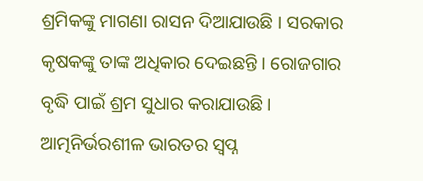ଶ୍ରମିକଙ୍କୁ ମାଗଣା ରାସନ ଦିଆଯାଉଛି । ସରକାର କୃଷକଙ୍କୁ ତାଙ୍କ ଅଧିକାର ଦେଇଛନ୍ତି । ରୋଜଗାର ବୃଦ୍ଧି ପାଇଁ ଶ୍ରମ ସୁଧାର କରାଯାଉଛି। ଆତ୍ମନିର୍ଭରଶୀଳ ଭାରତର ସ୍ୱପ୍ନ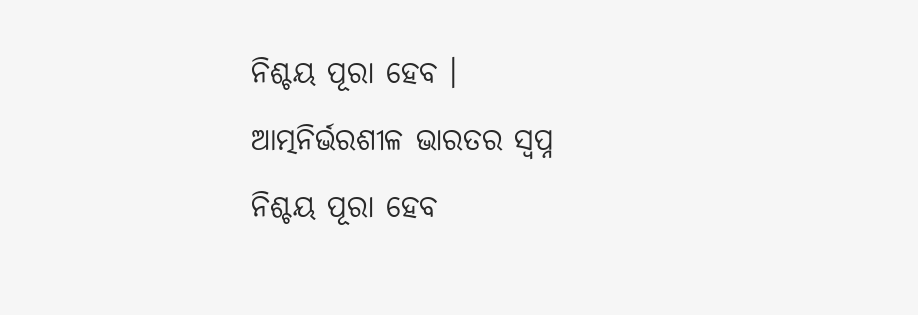ନିଶ୍ଚୟ ପୂରା ହେବ । ଆତ୍ମନିର୍ଭରଶୀଳ ଭାରତର ସ୍ୱପ୍ନ ନିଶ୍ଚୟ ପୂରା ହେବ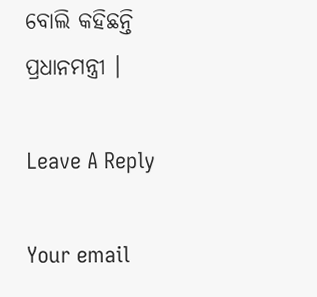ବୋଲି କହିଛନ୍ତି ପ୍ରଧାନମନ୍ତ୍ରୀ ।

Leave A Reply

Your email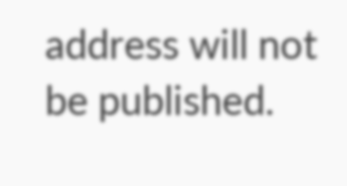address will not be published.